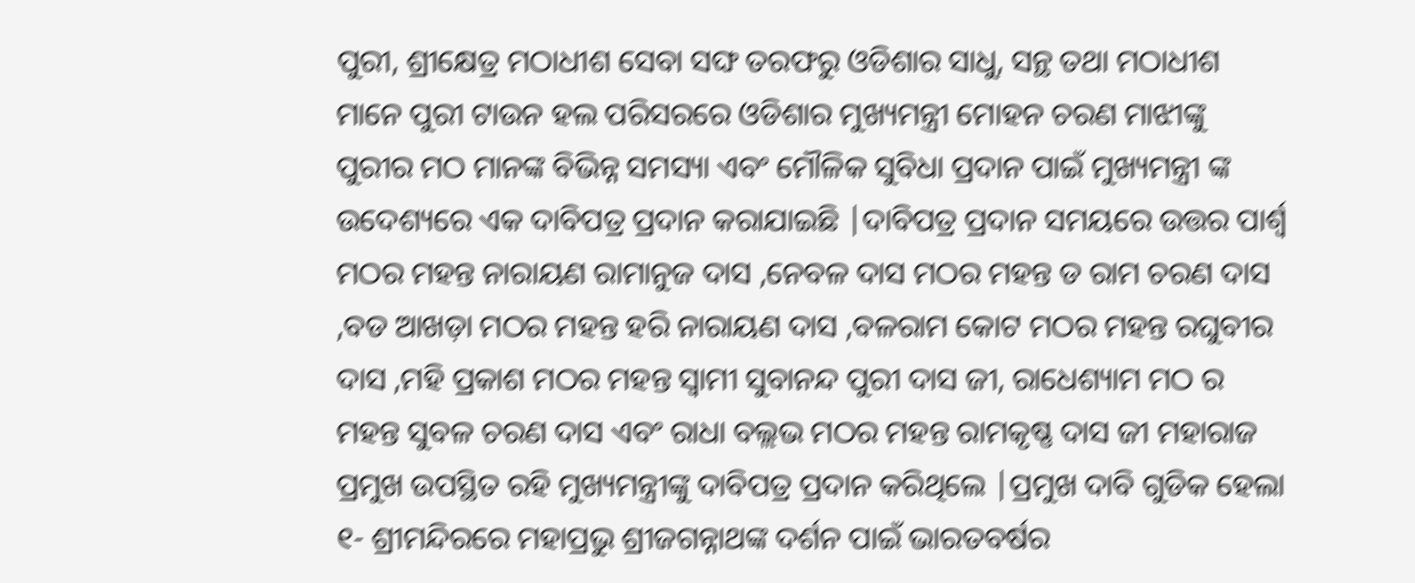ପୁରୀ, ଶ୍ରୀକ୍ଷେତ୍ର ମଠାଧୀଶ ସେବା ସଙ୍ଘ ତରଫରୁ ଓଡିଶାର ସାଧୁ, ସନ୍ଥ ତଥା ମଠାଧୀଶ ମାନେ ପୁରୀ ଟାଉନ ହଲ ପରିସରରେ ଓଡିଶାର ମୁଖ୍ୟମନ୍ତ୍ରୀ ମୋହନ ଚରଣ ମାଝୀଙ୍କୁ ପୁରୀର ମଠ ମାନଙ୍କ ବିଭିନ୍ନ ସମସ୍ୟା ଏବଂ ମୌଳିକ ସୁବିଧା ପ୍ରଦାନ ପାଇଁ ମୁଖ୍ୟମନ୍ତ୍ରୀ ଙ୍କ ଉଦେଶ୍ୟରେ ଏକ ଦାବିପତ୍ର ପ୍ରଦାନ କରାଯାଇଛି |ଦାବିପତ୍ର ପ୍ରଦାନ ସମୟରେ ଉତ୍ତର ପାର୍ଶ୍ୱ ମଠର ମହନ୍ତ ନାରାୟଣ ରାମାନୁଜ ଦାସ ,ନେବଳ ଦାସ ମଠର ମହନ୍ତ ଡ ରାମ ଚରଣ ଦାସ ,ବଡ ଆଖଡ଼ା ମଠର ମହନ୍ତ ହରି ନାରାୟଣ ଦାସ ,ବଳରାମ କୋଟ ମଠର ମହନ୍ତ ରଘୁବୀର ଦାସ ,ମହି ପ୍ରକାଶ ମଠର ମହନ୍ତ ସ୍ୱାମୀ ସୁବାନନ୍ଦ ପୁରୀ ଦାସ ଜୀ, ରାଧେଶ୍ୟାମ ମଠ ର ମହନ୍ତ ସୁବଳ ଚରଣ ଦାସ ଏବଂ ରାଧା ବଲ୍ଲଭ ମଠର ମହନ୍ତ ରାମକୃଷ୍ଣ ଦାସ ଜୀ ମହାରାଜ ପ୍ରମୁଖ ଉପସ୍ଥିତ ରହି ମୁଖ୍ୟମନ୍ତ୍ରୀଙ୍କୁ ଦାବିପତ୍ର ପ୍ରଦାନ କରିଥିଲେ |ପ୍ରମୁଖ ଦାବି ଗୁଡିକ ହେଲା
୧- ଶ୍ରୀମନ୍ଦିରରେ ମହାପ୍ରଭୁ ଶ୍ରୀଜଗନ୍ନାଥଙ୍କ ଦର୍ଶନ ପାଇଁ ଭାରତବର୍ଷର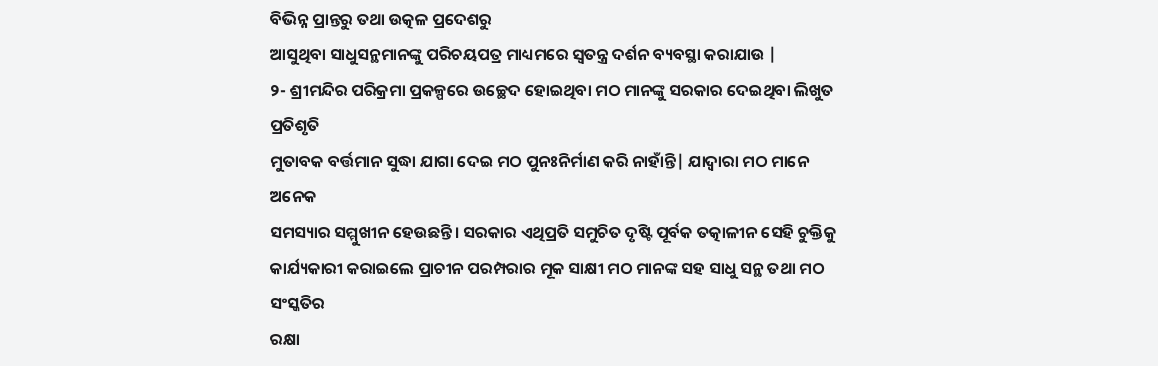ବିଭିନ୍ନ ପ୍ରାନ୍ତରୁ ତଥା ଉତ୍କଳ ପ୍ରଦେଶରୁ
ଆସୁଥିବା ସାଧୁସନ୍ଥମାନଙ୍କୁ ପରିଚୟପତ୍ର ମାଧ୍ୟମରେ ସ୍ବତନ୍ତ୍ର ଦର୍ଶନ ବ୍ୟବସ୍ଥା କରାଯାଉ |
୨- ଶ୍ରୀମନ୍ଦିର ପରିକ୍ରମା ପ୍ରକଳ୍ପରେ ଉଚ୍ଛେଦ ହୋଇଥିବା ମଠ ମାନଙ୍କୁ ସରକାର ଦେଇଥିବା ଲିଖୁତ ପ୍ରତିଶୃତି
ମୁତାବକ ବର୍ତ୍ତମାନ ସୁଦ୍ଧା ଯାଗା ଦେଇ ମଠ ପୁନଃନିର୍ମାଣ କରି ନାହାଁନ୍ତି| ଯାଦ୍ବାରା ମଠ ମାନେ ଅନେକ
ସମସ୍ୟାର ସମ୍ମୁଖୀନ ହେଉଛନ୍ତି। ସରକାର ଏଥିପ୍ରତି ସମୁଚିତ ଦୃଷ୍ଟି ପୂର୍ବକ ତତ୍କାଳୀନ ସେହି ଚୁକ୍ତିକୁ
କାର୍ଯ୍ୟକାରୀ କରାଇଲେ ପ୍ରାଚୀନ ପରମ୍ପରାର ମୂକ ସାକ୍ଷୀ ମଠ ମାନଙ୍କ ସହ ସାଧୁ ସନ୍ଥ ତଥା ମଠ ସଂସ୍କତିର
ରକ୍ଷା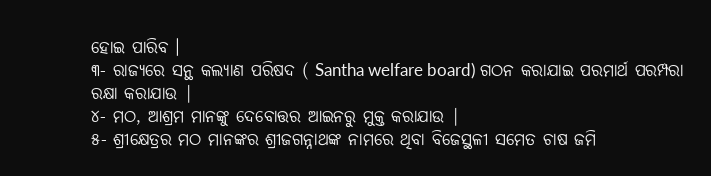ହୋଇ ପାରିବ ।
୩- ରାଜ୍ୟରେ ସନ୍ଥ କଲ୍ୟାଣ ପରିଷଦ ( Santha welfare board) ଗଠନ କରାଯାଇ ପରମାର୍ଥ ପରମ୍ପରା
ରକ୍ଷା କରାଯାଉ |
୪- ମଠ, ଆଶ୍ରମ ମାନଙ୍କୁ ଦେବୋତ୍ତର ଆଇନରୁ ମୁକ୍ତ କରାଯାଉ |
୫- ଶ୍ରୀକ୍ଷେତ୍ରର ମଠ ମାନଙ୍କର ଶ୍ରୀଜଗନ୍ନାଥଙ୍କ ନାମରେ ଥିବା ବିଜେସ୍ଥଳୀ ସମେତ ଚାଷ ଜମି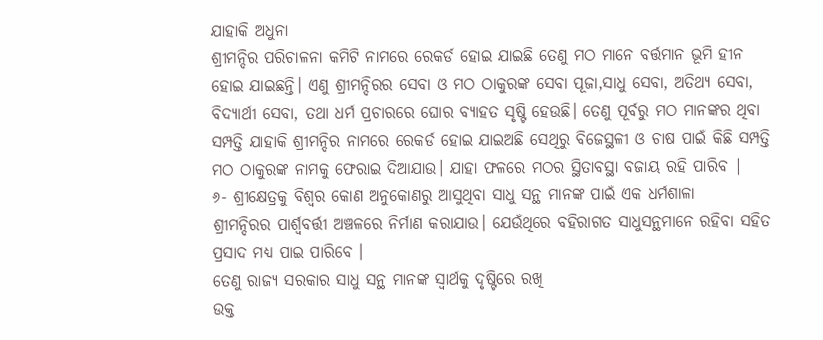ଯାହାକି ଅଧୁନା
ଶ୍ରୀମନ୍ଦିର ପରିଚାଳନା କମିଟି ନାମରେ ରେକର୍ଡ ହୋଇ ଯାଇଛି ତେଣୁ ମଠ ମାନେ ବର୍ତ୍ତମାନ ଭୂମି ହୀନ
ହୋଇ ଯାଇଛନ୍ତି। ଏଣୁ ଶ୍ରୀମନ୍ଦିରର ସେବା ଓ ମଠ ଠାକୁରଙ୍କ ସେବା ପୂଜା,ସାଧୁ ସେବା, ଅତିଥ୍ୟ ସେବା,
ବିଦ୍ୟାର୍ଥୀ ସେବା, ତଥା ଧର୍ମ ପ୍ରଚାରରେ ଘୋର ବ୍ୟାହତ ସୃଷ୍ଟି ହେଉଛି। ତେଣୁ ପୂର୍ବରୁ ମଠ ମାନଙ୍କର ଥିବା
ସମ୍ପତ୍ତି ଯାହାକି ଶ୍ରୀମନ୍ଦିର ନାମରେ ରେକର୍ଡ ହୋଇ ଯାଇଅଛି ସେଥିରୁ ବିଜେସ୍ଥଳୀ ଓ ଚାଷ ପାଇଁ କିଛି ସମ୍ପତ୍ତି
ମଠ ଠାକୁରଙ୍କ ନାମକୁ ଫେରାଇ ଦିଆଯାଉ। ଯାହା ଫଳରେ ମଠର ସ୍ଥିତାବସ୍ଥା ବଜାୟ ରହି ପାରିବ |
୬- ଶ୍ରୀକ୍ଷେତ୍ରକୁ ବିଶ୍ବର କୋଣ ଅନୁକୋଣରୁ ଆସୁଥିବା ସାଧୁ ସନ୍ଥ ମାନଙ୍କ ପାଇଁ ଏକ ଧର୍ମଶାଳା
ଶ୍ରୀମନ୍ଦିରର ପାର୍ଶ୍ଵବର୍ତ୍ତୀ ଅଞ୍ଚଳରେ ନିର୍ମାଣ କରାଯାଉ। ଯେଉଁଥିରେ ବହିରାଗତ ସାଧୁସନ୍ଥମାନେ ରହିବା ସହିତ
ପ୍ରସାଦ ମଧ୍ୟ ପାଇ ପାରିବେ ।
ତେଣୁ ରାଜ୍ୟ ସରକାର ସାଧୁ ସନ୍ଥ ମାନଙ୍କ ସ୍ୱାର୍ଥକୁ ଦୃଷ୍ଟିରେ ରଖି
ଉକ୍ତ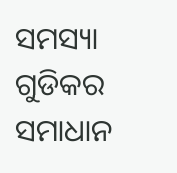ସମସ୍ୟା ଗୁଡିକର ସମାଧାନ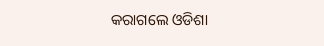କରାଗଲେ ଓଡିଶା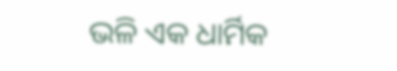ଭଳି ଏକ ଧାର୍ମିକ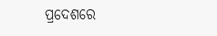ପ୍ରଦେଶରେ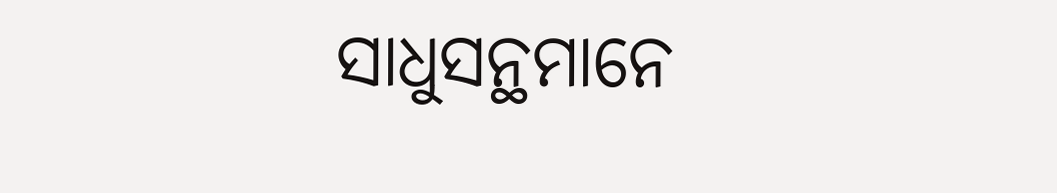ସାଧୁସନ୍ଥମାନେ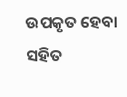ଉପକୃତ ହେବା ସହିତ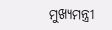ମୁଖ୍ୟମନ୍ତ୍ରୀ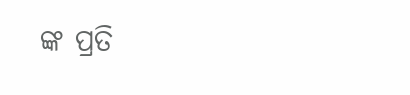ଙ୍କ ପ୍ରତି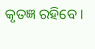କୃତଜ୍ଞ ରହିବେ ।